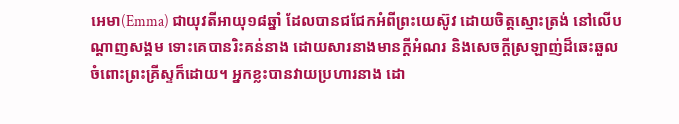អេមា(Emma) ជាយុវតីអាយុ១៨ឆ្នាំ ដែលបានជជែកអំពីព្រះយេស៊ូវ ដោយចិត្តស្មោះត្រង់ នៅលើបណ្តាញសង្គម ទោះគេបានរិះគន់នាង ដោយសារនាងមានក្តីអំណរ និងសេចក្តីស្រឡាញ់ដ៏ឆេះឆួល ចំពោះព្រះគ្រីស្ទក៏ដោយ។ អ្នកខ្លះបានវាយប្រហារនាង ដោ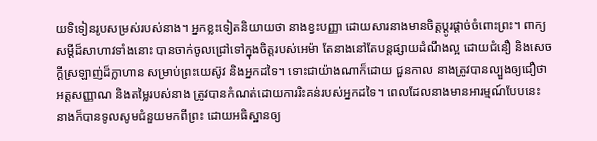យទិទៀនរូបសម្រស់របស់នាង។ អ្នកខ្លះទៀតនិយាយថា នាងខ្វះបញ្ញា ដោយសារនាងមានចិត្តប្តូរផ្តាច់ចំពោះព្រះ។ ពាក្យសម្តីដ៏សាហាវទាំងនោះ បានចាក់ចូលជ្រៅទៅក្នុងចិត្តរបស់អេម៉ា តែនាងនៅតែបន្តផ្សាយដំណឹងល្អ ដោយជំនឿ និងសេចក្តីស្រឡាញ់ដ៏ក្លាហាន សម្រាប់ព្រះយេស៊ូវ និងអ្នកដទៃ។ ទោះជាយ៉ាងណាក៏ដោយ ជួនកាល នាងត្រូវបានល្បួងឲ្យជឿថា អត្តសញ្ញាណ និងតម្លៃរបស់នាង ត្រូវបានកំណត់ដោយការរិះគន់របស់អ្នកដទៃ។ ពេលដែលនាងមានអារម្មណ៍បែបនេះ នាងក៏បានទូលសូមជំនួយមកពីព្រះ ដោយអធិស្ឋានឲ្យ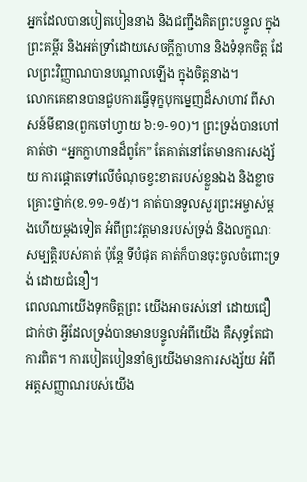អ្នកដែលបានបៀតបៀននាង និងជញ្ជឹងគិតព្រះបន្ទូល ក្នុងព្រះគម្ពីរ និងអត់ទ្រាំដោយសេចក្តីក្លាហាន និងទំនុកចិត្ត ដែលព្រះវិញ្ញាណបានបណ្តាលឡើង ក្នុងចិត្តនាង។
លោកគេឌានបានជួបការធ្វើទុក្ខបុកម្នេញដ៏សាហាវ ពីសាសន៍មីឌាន(ពួកចៅហ្វាយ ៦:១-១០)។ ព្រះទ្រង់បានហៅគាត់ថា “អ្នកក្លាហានដ៏ពូកែ” តែគាត់នៅតែមានការសង្ស័យ ការផ្តោតទៅលើចំណុចខ្វះខាតរបស់ខ្លួនឯង និងខ្លាចគ្រោះថ្នាក់(ខ.១១-១៥)។ គាត់បានទូលសួរព្រះអម្ចាស់ម្តងហើយម្តងទៀត អំពីព្រះវត្តមានរបស់ទ្រង់ និងលក្ខណៈសម្បត្តិរបស់គាត់ ប៉ុន្តែ ទីបំផុត គាត់ក៏បានចុះចូលចំពោះទ្រង់ ដោយជំនឿ។
ពេលណាយើងទុកចិត្តព្រះ យើងអាចរស់នៅ ដោយជឿជាក់ថា អ្វីដែលទ្រង់បានមានបន្ទូលអំពីយើង គឺសុទ្ធតែជាការពិត។ ការបៀតបៀននាំឲ្យយើងមានការសង្ស័យ អំពីអត្តសញ្ញាណរបស់យើង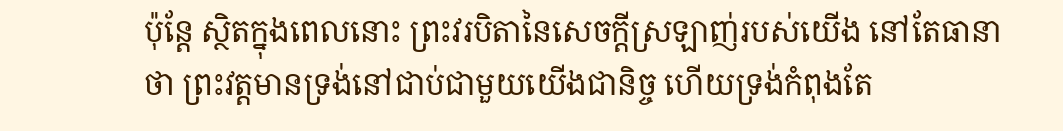ប៉ុន្តែ ស្ថិតក្នុងពេលនោះ ព្រះវរបិតានៃសេចក្តីស្រឡាញ់របស់យើង នៅតែធានាថា ព្រះវត្តមានទ្រង់នៅជាប់ជាមួយយើងជានិច្ច ហើយទ្រង់កំពុងតែ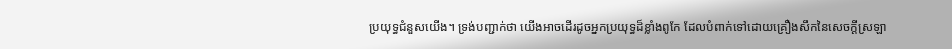ប្រយុទ្ធជំនួសយើង។ ទ្រង់បញ្ជាក់ថា យើងអាចដើរដូចអ្នកប្រយុទ្ធដ៏ខ្លាំងពូកែ ដែលបំពាក់ទៅដោយគ្រឿងសឹកនៃសេចក្តីស្រឡា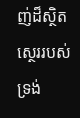ញ់ដ៏ស្ថិតស្ថេររបស់ទ្រង់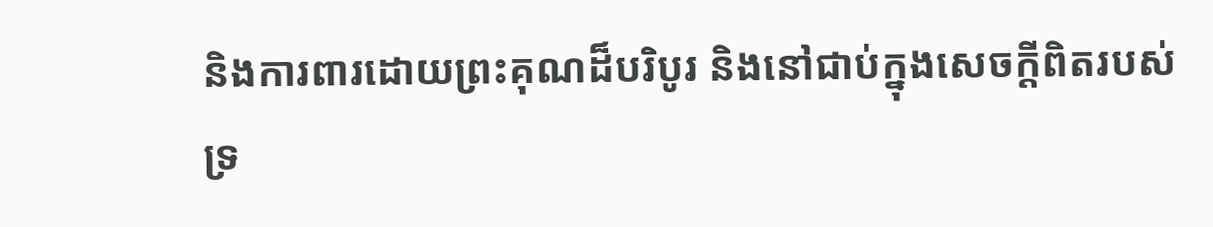និងការពារដោយព្រះគុណដ៏បរិបូរ និងនៅជាប់ក្នុងសេចក្តីពិតរបស់ទ្រ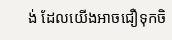ង់ ដែលយើងអាចជឿទុកចិ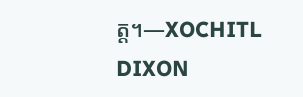ត្ត។—XOCHITL DIXON